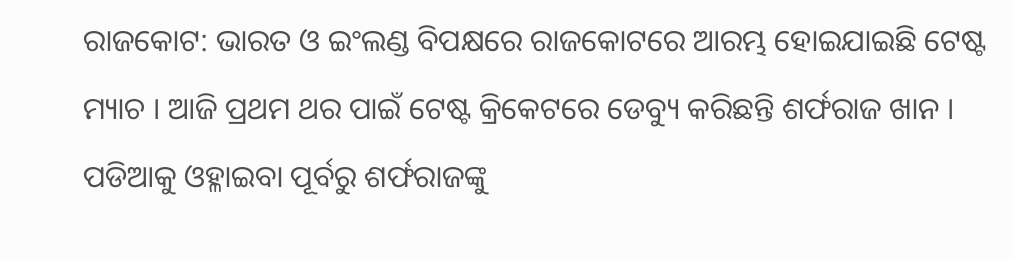ରାଜକୋଟ: ଭାରତ ଓ ଇଂଲଣ୍ଡ ବିପକ୍ଷରେ ରାଜକୋଟରେ ଆରମ୍ଭ ହୋଇଯାଇଛି ଟେଷ୍ଟ ମ୍ୟାଚ । ଆଜି ପ୍ରଥମ ଥର ପାଇଁ ଟେଷ୍ଟ କ୍ରିକେଟରେ ଡେବ୍ୟୁ କରିଛନ୍ତି ଶର୍ଫରାଜ ଖାନ । ପଡିଆକୁ ଓହ୍ଳାଇବା ପୂର୍ବରୁ ଶର୍ଫରାଜଙ୍କୁ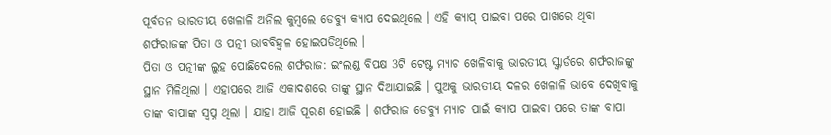ପୂର୍ବତନ ଭାରତୀୟ ଖେଳାଳି ଅନିଲ କୁମ୍ବଲେ ଡେବ୍ୟୁ କ୍ୟାପ ଦେଇଥିଲେ । ଏହି କ୍ୟାପ୍ ପାଇବା ପରେ ପାଖରେ ଥିବା ଶର୍ଫରାଜଙ୍କ ପିତା ଓ ପତ୍ନୀ ଭାବବିହ୍ୱଳ ହୋଇପଡିଥିଲେ ।
ପିତା ଓ ପତ୍ନୀଙ୍କ ଲୁହ ପୋଛିଦେଲେ ଶର୍ଫରାଜ: ଇଂଲଣ୍ଡ ବିପକ୍ଷ 3ଟି ଟେଷ୍ଟ ମ୍ୟାଚ ଖେଳିବାକୁ ଭାରତୀୟ ସ୍କ୍ବାର୍ଡରେ ଶର୍ଫରାଜଙ୍କୁ ସ୍ଥାନ ମିଳିଥିଲା । ଏହାପରେ ଆଜି ଏକାଦଶରେ ତାଙ୍କୁ ସ୍ଥାନ ଦିଆଯାଇଛି । ପୁଅକୁ ଭାରତୀୟ ଦଳର ଖେଳାଳି ଭାବେ ଦେଖିବାକୁ ତାଙ୍କ ବାପାଙ୍କ ସ୍ୱପ୍ନ ଥିଲା । ଯାହା ଆଜି ପୂରଣ ହୋଇଛି । ଶର୍ଫରାଜ ଡେବ୍ୟୁ ମ୍ୟାଚ ପାଇଁ କ୍ୟାପ ପାଇବା ପରେ ତାଙ୍କ ବାପା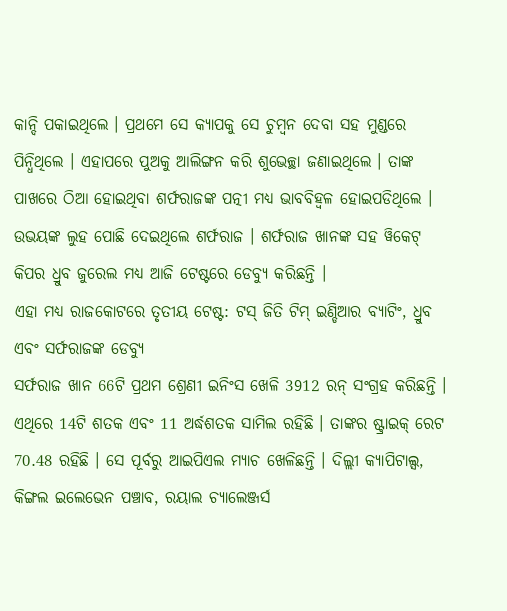କାନ୍ଦି ପକାଇଥିଲେ । ପ୍ରଥମେ ସେ କ୍ୟାପକୁ ସେ ଚୁମ୍ୱନ ଦେବା ସହ ମୁଣ୍ଡରେ ପିନ୍ଧିଥିଲେ । ଏହାପରେ ପୁଅକୁ ଆଲିଙ୍ଗନ କରି ଶୁଭେଚ୍ଛା ଜଣାଇଥିଲେ । ତାଙ୍କ ପାଖରେ ଠିଆ ହୋଇଥିବା ଶର୍ଫରାଜଙ୍କ ପତ୍ନୀ ମଧ୍ୟ ଭାବବିହ୍ୱଳ ହୋଇପଡିଥିଲେ । ଉଭୟଙ୍କ ଲୁହ ପୋଛି ଦେଇଥିଲେ ଶର୍ଫରାଜ । ଶର୍ଫରାଜ ଖାନଙ୍କ ସହ ୱିକେଟ୍ କିପର ଧ୍ରୁବ ଜୁରେଲ ମଧ୍ୟ ଆଜି ଟେଷ୍ଟରେ ଡେବ୍ୟୁ କରିଛନ୍ତି ।
ଏହା ମଧ୍ୟ ରାଜକୋଟରେ ତୃତୀୟ ଟେଷ୍ଟ: ଟସ୍ ଜିତି ଟିମ୍ ଇଣ୍ଡିଆର ବ୍ୟାଟିଂ, ଧ୍ରୁବ ଏବଂ ସର୍ଫରାଜଙ୍କ ଡେବ୍ୟୁ
ସର୍ଫରାଜ ଖାନ 66ଟି ପ୍ରଥମ ଶ୍ରେଣୀ ଇନିଂସ ଖେଳି 3912 ରନ୍ ସଂଗ୍ରହ କରିଛନ୍ତି । ଏଥିରେ 14ଟି ଶତକ ଏବଂ 11 ଅର୍ଦ୍ଧଶତକ ସାମିଲ ରହିଛି । ତାଙ୍କର ଷ୍ଟ୍ରାଇକ୍ ରେଟ 70.48 ରହିଛି । ସେ ପୂର୍ବରୁ ଆଇପିଏଲ ମ୍ୟାଚ ଖେଳିଛନ୍ତି । ଦିଲ୍ଲୀ କ୍ୟାପିଟାଲ୍ସ, କିଙ୍ଗଲ ଇଲେଭେନ ପଞ୍ଚାବ, ରୟାଲ ଚ୍ୟାଲେଞ୍ଜର୍ସ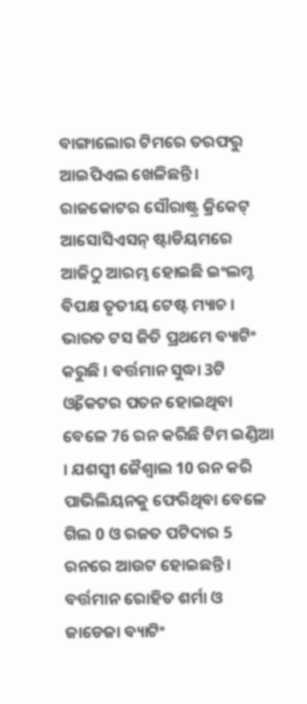ବାଙ୍ଗାଲୋର ଟିମରେ ତରଫରୁ ଆଇପିଏଲ ଖେଳିଛନ୍ତି ।
ରାଜକୋଟର ସୌରାଷ୍ଟ୍ର କ୍ରିକେଟ୍ ଆସୋସିଏସନ୍ ଷ୍ଟାଡିୟମରେ ଆଜିଠୁ ଆରମ୍ଭ ହୋଇଛି ଇଂଲମ୍ଡ ବିପକ୍ଷ ତୃତୀୟ ଟେଷ୍ଟ ମ୍ୟାଚ । ଭାରତ ଟସ ଜିତି ପ୍ରଥମେ ବ୍ୟାଟିଂ କରୁଛି । ବର୍ତ୍ତମାନ ସୁଦ୍ଧା 3ଟି ଓ୍ବିକେଟର ପତନ ହୋଇଥିବା ବେଳେ 76 ରନ କରିଛି ଟିମ ଇଣ୍ଡିଆ । ଯଶସ୍ବୀ ଜୈଶ୍ବାଲ 10 ରନ କରି ପାଭିଲିୟନକୁ ଫେରିଥିବା ବେଳେ ଗିଲ 0 ଓ ରଜତ ପଟିଦାର 5 ରନରେ ଆଉଟ ହୋଇଛନ୍ତି । ବର୍ତ୍ତମାନ ରୋହିତ ଶର୍ମା ଓ ଜାଡେଜା ବ୍ୟାଟିଂ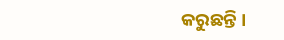କରୁଛନ୍ତି ।